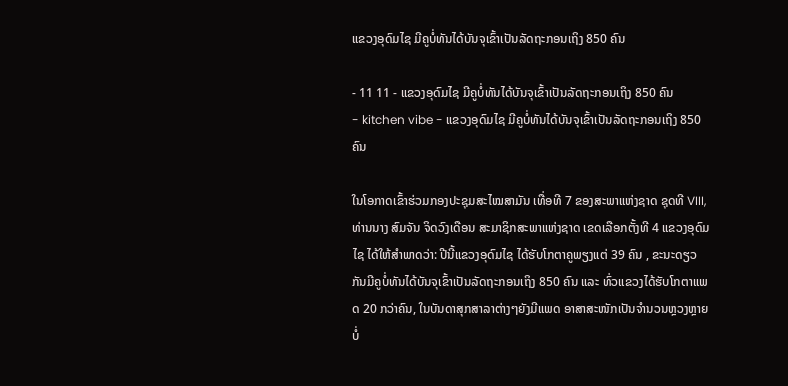ແຂວງອຸດົມໄຊ ມີຄູບໍ່ທັນໄດ້ບັນຈຸເຂົ້າເປັນລັດຖະກອນເຖິງ 850 ຄົນ

- 11 11 - ແຂວງອຸດົມໄຊ ມີຄູບໍ່ທັນໄດ້ບັນຈຸເຂົ້າເປັນລັດຖະກອນເຖິງ 850 ຄົນ
- kitchen vibe - ແຂວງອຸດົມໄຊ ມີຄູບໍ່ທັນໄດ້ບັນຈຸເຂົ້າເປັນລັດຖະກອນເຖິງ 850 ຄົນ

ໃນໂອກາດເຂົ້າຮ່ວມກອງປະຊຸມສະໄໝສາມັນ ເທື່ອທີ 7 ຂອງສະພາແຫ່ງຊາດ ຊຸດທີ VIII, ທ່ານນາງ ສົມຈັນ ຈິດວົງເດືອນ ສະມາຊິກສະພາແຫ່ງຊາດ ເຂດເລືອກຕັ້ງທີ 4 ແຂວງອຸດົມໄຊ ໄດ້ໃຫ້ສໍາພາດວ່າ: ປີນີ້ແຂວງອຸດົມໄຊ ໄດ້ຮັບໂກຕາຄູພຽງແຕ່ 39 ຄົນ , ຂະນະດຽວກັນມີຄູບໍ່ທັນໄດ້ບັນຈຸເຂົ້າເປັນລັດຖະກອນເຖິງ 850 ຄົນ ແລະ ທົ່ວແຂວງໄດ້ຮັບໂກຕາແພດ 20 ກວ່າຄົນ, ໃນບັນດາສຸກສາລາຕ່າງໆຍັງມີແພດ ອາສາສະໜັກເປັນຈຳນວນຫຼວງຫຼາຍບໍ່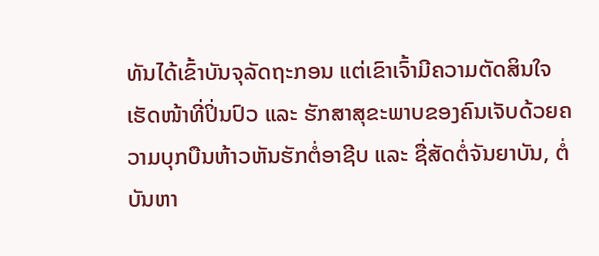ທັນໄດ້ເຂົ້າບັນຈຸລັດຖະກອນ ແຕ່ເຂົາເຈົ້າມີຄວາມຕັດສິນໃຈເຮັດໜ້າທີ່ປິ່ນປົວ ແລະ ຮັກສາສຸຂະພາບຂອງຄົນເຈັບດ້ວຍຄວາມບຸກບືນຫ້າວຫັນຮັກຕໍ່ອາຊີບ ແລະ ຊື່ສັດຕໍ່ຈັນຍາບັນ, ຕໍ່ບັນຫາ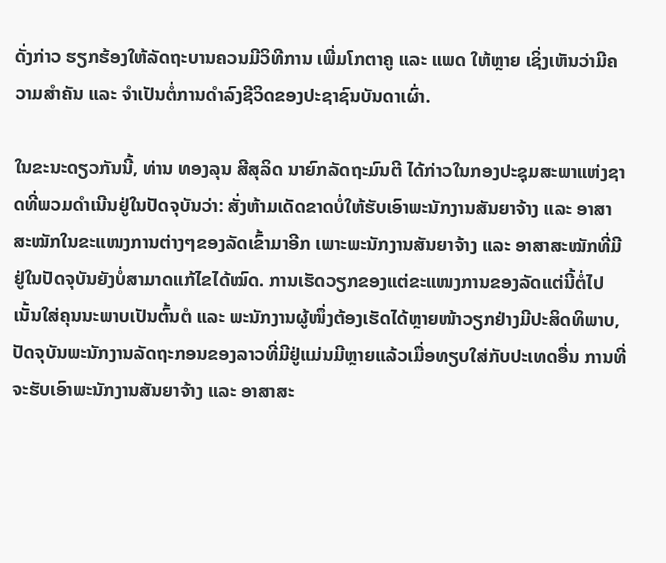ດັ່ງກ່າວ ຮຽກຮ້ອງໃຫ້ລັດຖະບານຄວນມີວິທີການ ເພີ່ມໂກຕາຄູ ແລະ ແພດ ໃຫ້ຫຼາຍ ເຊິ່ງເຫັນວ່າມີຄວາມສໍາຄັນ ແລະ ຈໍາເປັນຕໍ່ການດໍາລົງຊີວິດຂອງປະຊາຊົນບັນດາເຜົ່າ.

ໃນຂະນະດຽວກັນນີ້, ທ່ານ ທອງລຸນ ສີສຸລິດ ນາຍົກລັດຖະມົນຕີ ໄດ້ກ່າວໃນກອງປະຊຸມສະພາແຫ່ງຊາດທີ່ພວມດໍາເນີນຢູ່ໃນປັດຈຸບັນວ່າ: ສັ່ງຫ້າມເດັດຂາດບໍ່ໃຫ້ຮັບເອົາພະນັກງານສັນຍາຈ້າງ ແລະ ອາສາສະໝັກໃນຂະແໜງການຕ່າງໆຂອງລັດເຂົ້າມາອີກ ເພາະພະນັກງານສັນຍາຈ້າງ ແລະ ອາສາສະໝັກທີ່ມີຢູ່ໃນປັດຈຸບັນຍັງບໍ່ສາມາດແກ້ໄຂໄດ້ໝົດ. ການເຮັດວຽກຂອງແຕ່ຂະແໜງການຂອງລັດແຕ່ນີ້ຕໍ່ໄປ ເນັ້ນໃສ່ຄຸນນະພາບເປັນຕົ້ນຕໍ ແລະ ພະນັກງານຜູ້ໜຶ່ງຕ້ອງເຮັດໄດ້ຫຼາຍໜ້າວຽກຢ່າງມີປະສິດທິພາບ, ປັດຈຸບັນພະນັກງານລັດຖະກອນຂອງລາວທີ່ມີຢູ່ແມ່ນມີຫຼາຍແລ້ວເມື່ອທຽບໃສ່ກັບປະເທດອື່ນ ການທີ່ຈະຮັບເອົາພະນັກງານສັນຍາຈ້າງ ແລະ ອາສາສະ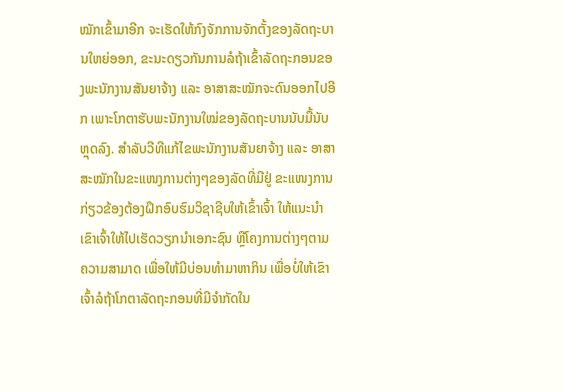ໝັກເຂົ້າມາອີກ ຈະເຮັດໃຫ້ກົງຈັກການຈັກຕັ້ງຂອງລັດຖະບານໃຫຍ່ອອກ, ຂະນະດຽວກັນການລໍຖ້າເຂົ້າລັດຖະກອນຂອງພະນັກງານສັນຍາຈ້າງ ແລະ ອາສາສະໝັກຈະດົນອອກໄປອີກ ເພາະໂກຕາຮັບພະນັກງານໃໝ່ຂອງລັດຖະບານນັບມື້ນັບຫຼຸດລົງ. ສໍາລັບວີທີແກ້ໄຂພະນັກງານສັນຍາຈ້າງ ແລະ ອາສາສະໝັກໃນຂະແໜງການຕ່າງໆຂອງລັດທີ່ມີຢູ່ ຂະແໜງການກ່ຽວຂ້ອງຕ້ອງຝຶກອົບຮົມວິຊາຊີບໃຫ້ເຂົ້າເຈົ້າ ໃຫ້ແນະນໍາເຂົາເຈົ້າໃຫ້ໄປເຮັດວຽກນໍາເອກະຊົນ ຫຼືໂຄງການຕ່າງໆຕາມຄວາມສາມາດ ເພື່ອໃຫ້ມີບ່ອນທໍາມາຫາກິນ ເພື່ອບໍ່ໃຫ້ເຂົາເຈົ້າລໍຖ້າໂກຕາລັດຖະກອນທີ່ມີຈໍາກັດໃນ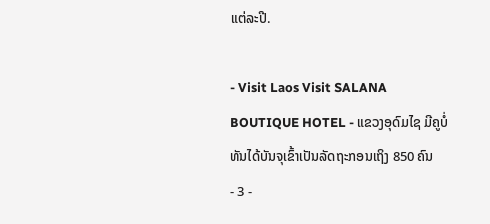ແຕ່ລະປີ.

- Visit Laos Visit SALANA BOUTIQUE HOTEL - ແຂວງອຸດົມໄຊ ມີຄູບໍ່ທັນໄດ້ບັນຈຸເຂົ້າເປັນລັດຖະກອນເຖິງ 850 ຄົນ
- 3 -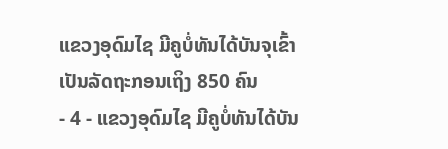ແຂວງອຸດົມໄຊ ມີຄູບໍ່ທັນໄດ້ບັນຈຸເຂົ້າເປັນລັດຖະກອນເຖິງ 850 ຄົນ
- 4 - ແຂວງອຸດົມໄຊ ມີຄູບໍ່ທັນໄດ້ບັນ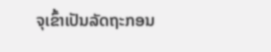ຈຸເຂົ້າເປັນລັດຖະກອນ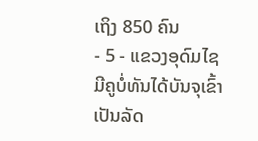ເຖິງ 850 ຄົນ
- 5 - ແຂວງອຸດົມໄຊ ມີຄູບໍ່ທັນໄດ້ບັນຈຸເຂົ້າເປັນລັດ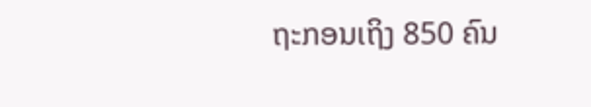ຖະກອນເຖິງ 850 ຄົນ